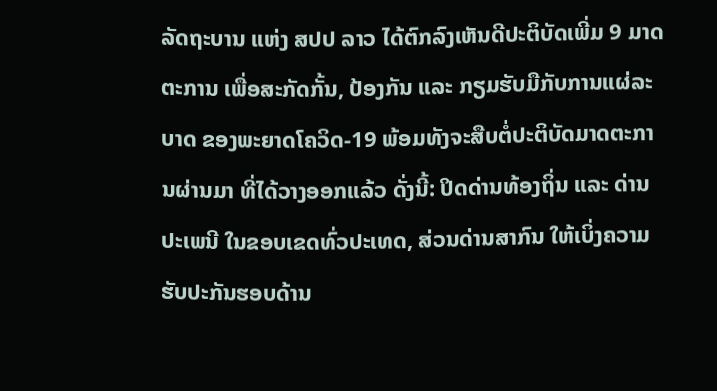ລັດຖະບານ ແຫ່ງ ສປປ ລາວ ໄດ້ຕົກລົງເຫັນດີປະຕິບັດເພີ່ມ 9 ມາດຕະການ ເພື່ອສະກັດກັ້ນ, ປ້ອງກັນ ແລະ ກຽມຮັບມືກັບການແຜ່ລະບາດ ຂອງພະຍາດໂຄວິດ-19 ພ້ອມທັງຈະສືບຕໍ່ປະຕິບັດມາດຕະການຜ່ານມາ ທີ່ໄດ້ວາງອອກແລ້ວ ດັ່ງນີ້: ປິດດ່ານທ້ອງຖິ່ນ ແລະ ດ່ານປະເພນີ ໃນຂອບເຂດທົ່ວປະເທດ, ສ່ວນດ່ານສາກົນ ໃຫ້ເບິ່ງຄວາມຮັບປະກັນຮອບດ້ານ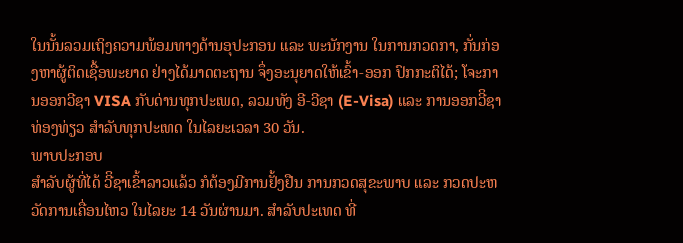ໃນນັ້ນລວມເຖິງຄວາມພ້ອມທາງດ້ານອຸປະກອນ ແລະ ພະນັກງານ ໃນການກວດກາ, ກັ່ນກ່ອງຫາຜູ້ຕິດເຊື້ອພະຍາດ ຢ່າງໄດ້ມາດຕະຖານ ຈຶ່ງອະນຸຍາດໃຫ້ເຂົ້າ-ອອກ ປົກກະຕິໄດ້; ໂຈະການອອກວີຊາ VISA ກັບດ່ານທຸກປະເພດ, ລວມທັງ ອີ-ວີຊາ (E-Visa) ແລະ ການອອກວີິຊາທ່ອງທ່ຽວ ສຳລັບທຸກປະເທດ ໃນໄລຍະເວລາ 30 ວັນ.
ພາບປະກອບ
ສຳລັບຜູ້ທີ່ໄດ້ ວີິຊາເຂົ້າລາວແລ້ວ ກໍຕ້ອງມີການຢັ້ງຢືນ ການກວດສຸຂະພາບ ແລະ ກວດປະຫວັດການເຄື່ອນໄຫວ ໃນໄລຍະ 14 ວັນຜ່ານມາ. ສຳລັບປະເທດ ທີ່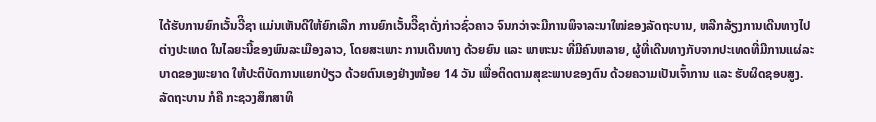ໄດ້ຮັບການຍົກເວັ້ນວີິຊາ ແມ່ນເຫັນດີໃຫ້ຍົກເລີກ ການຍົກເວັ້ນວີິຊາດັ່ງກ່າວຊົ່ວຄາວ ຈົນກວ່າຈະມີການພິຈາລະນາໃໝ່ຂອງລັດຖະບານ, ຫລີກລ້ຽງການເດີນທາງໄປຕ່າງປະເທດ ໃນໄລຍະນີ້ຂອງພົນລະເມືອງລາວ, ໂດຍສະເພາະ ການເດີນທາງ ດ້ວຍຍົນ ແລະ ພາຫະນະ ທີ່ມີຄົນຫລາຍ, ຜູ້ທີ່ເດີນທາງກັບຈາກປະເທດທີ່ມີການແຜ່ລະບາດຂອງພະຍາດ ໃຫ້ປະຕິບັດການແຍກປ່ຽວ ດ້ວຍຕົນເອງຢ່າງໜ້ອຍ 14 ວັນ ເພື່ອຕິດຕາມສຸຂະພາບຂອງຕົນ ດ້ວຍຄວາມເປັນເຈົ້າການ ແລະ ຮັບຜິດຊອບສູງ.
ລັດຖະບານ ກໍຄື ກະຊວງສຶກສາທິ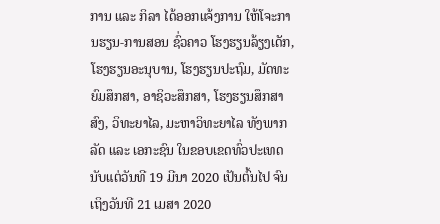ການ ແລະ ກິລາ ໄດ້ອອກແຈ້ງການ ໃຫ້ໂຈະການຮຽນ-ການສອນ ຊົ່ວຄາວ ໂຮງຮຽນລ້ຽງເດັກ, ໂຮງຮຽນອະນຸບານ, ໂຮງຮຽນປະຖົມ, ມັດທະຍົມສຶກສາ, ອາຊິວະສຶກສາ, ໂຮງຮຽນສຶກສາສົງ, ວິທະຍາໄລ, ມະຫາວິທະຍາໄລ ທັງພາກລັດ ແລະ ເອກະຊົນ ໃນຂອບເຂດທົ່ວປະເທດ ນັບແຕ່ວັນທີ 19 ມີນາ 2020 ເປັນຕົ້ນໄປ ຈົນເຖິງວັນທີ 21 ເມສາ 2020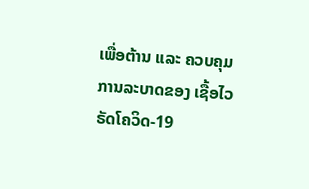ເພື່ອຕ້ານ ແລະ ຄວບຄຸມ ການລະບາດຂອງ ເຊື້ອໄວຣັດໂຄວິດ-19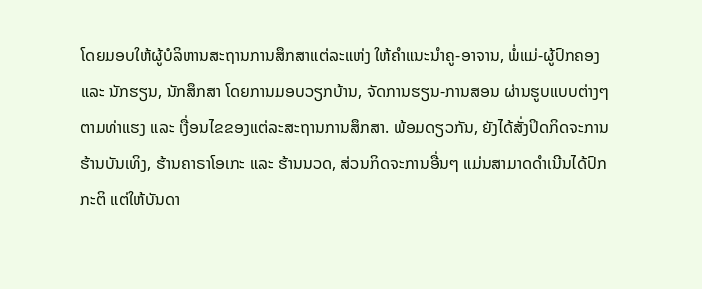ໂດຍມອບໃຫ້ຜູ້ບໍລິຫານສະຖານການສຶກສາແຕ່ລະແຫ່ງ ໃຫ້ຄຳແນະນຳຄູ-ອາຈານ, ພໍ່ແມ່-ຜູ້ປົກຄອງ ແລະ ນັກຮຽນ, ນັກສຶກສາ ໂດຍການມອບວຽກບ້ານ, ຈັດການຮຽນ-ການສອນ ຜ່ານຮູບແບບຕ່າງໆ ຕາມທ່າແຮງ ແລະ ເງື່ອນໄຂຂອງແຕ່ລະສະຖານການສຶກສາ. ພ້ອມດຽວກັນ, ຍັງໄດ້ສັ່ງປິດກິດຈະການຮ້ານບັນເທິງ, ຮ້ານຄາຣາໂອເກະ ແລະ ຮ້ານນວດ, ສ່ວນກິດຈະການອື່ນໆ ແມ່ນສາມາດດໍາເນີນໄດ້ປົກກະຕິ ແຕ່ໃຫ້ບັນດາ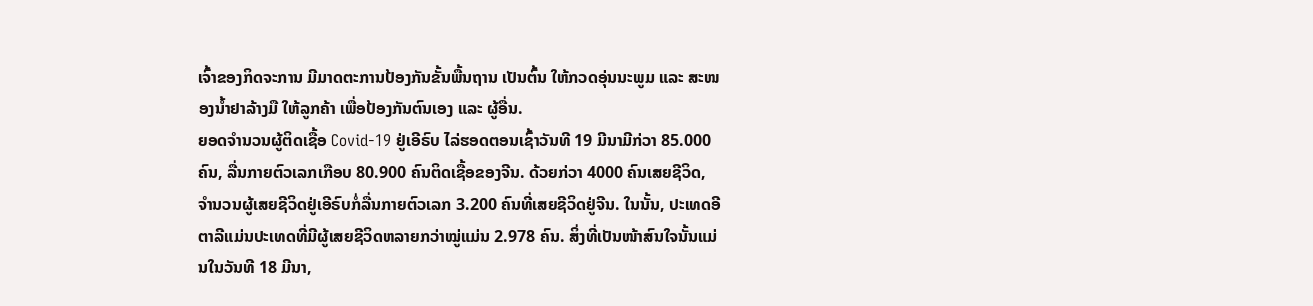ເຈົ້າຂອງກິດຈະການ ມີມາດຕະການປ້ອງກັນຂັ້ນພື້ນຖານ ເປັນຕົ້ນ ໃຫ້ກວດອຸ່ນນະພູມ ແລະ ສະໜອງນໍ້າຢາລ້າງມື ໃຫ້ລູກຄ້າ ເພື່ອປ້ອງກັນຕົນເອງ ແລະ ຜູ້ອື່ນ.
ຍອດຈຳນວນຜູ້ຕິດເຊື້ອ Covid-19 ຢູ່ເອີຣົບ ໄລ່ຮອດຕອນເຊົ້າວັນທີ 19 ມີນາມີກ່ວາ 85.000 ຄົນ, ລື່ນກາຍຕົວເລກເກືອບ 80.900 ຄົນຕິດເຊື້ອຂອງຈີນ. ດ້ວຍກ່ວາ 4000 ຄົນເສຍຊີວິດ, ຈຳນວນຜູ້ເສຍຊີວິດຢູ່ເອີຣົບກໍ່ລື່ນກາຍຕົວເລກ 3.200 ຄົນທີ່ເສຍຊີວິດຢູ່ຈີນ. ໃນນັ້ນ, ປະເທດອີຕາລີແມ່ນປະເທດທີ່ມີຜູ້ເສຍຊີວິດຫລາຍກວ່າໝູ່ແມ່ນ 2.978 ຄົນ. ສິ່ງທີ່ເປັນໜ້າສົນໃຈນັ້ນແມ່ນໃນວັນທີ 18 ມີນາ,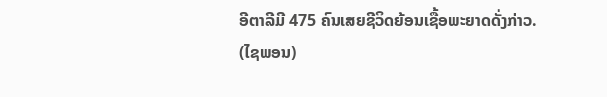ອີຕາລີມີ 475 ຄົນເສຍຊີວິດຍ້ອນເຊື້ອພະຍາດດັ່ງກ່າວ.
(ໄຊພອນ)